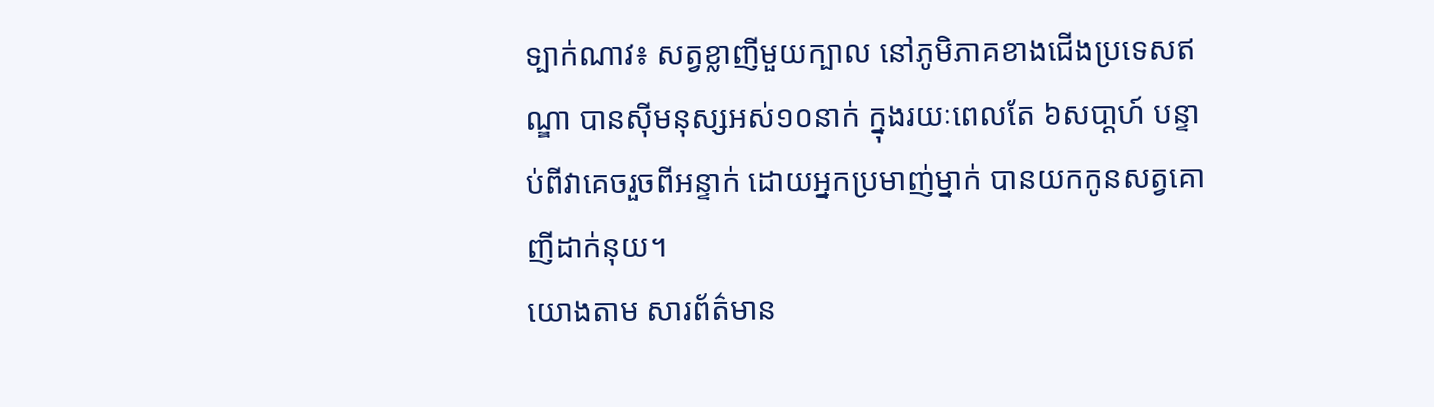ទ្បាក់ណាវ៖ សត្វខ្លាញីមួយក្បាល នៅភូមិភាគខាងជើងប្រទេសឥណ្ឌា បានស៊ីមនុស្សអស់១០នាក់ ក្នុងរយៈពេលតែ ៦សបា្ដហ៍ បន្ទាប់ពីវាគេចរួចពីអន្ទាក់ ដោយអ្នកប្រមាញ់ម្នាក់ បានយកកូនសត្វគោញីដាក់នុយ។
យោងតាម សារព័ត៌មាន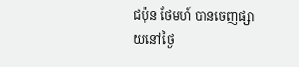ជប៉ុន ថែមហ៍ បានចេញផ្សាយនៅថ្ងៃ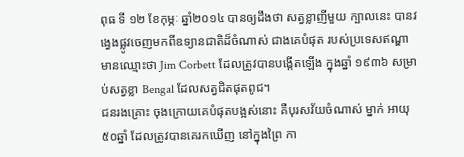ពុធ ទី ១២ ខែកុម្ភៈ ឆ្នាំ២០១៤ បានឲ្យដឹងថា សត្វខ្លាញីមួយ ក្បាលនេះ បានវង្វេងផ្លូវចេញមកពីឧទ្យានជាតិដ៏ចំណាស់ ជាងគេបំផុត របស់ប្រទេសឥណ្ឌា មានឈ្មោះថា Jim Corbett ដែលត្រូវបានបង្កើតឡើង ក្នុងឆ្នាំ ១៩៣៦ សម្រាប់សត្វខ្លា Bengal ដែលសត្វជិតផុតពូជ។
ជនរងគ្រោះ ចុងក្រោយគេបំផុតបង្អស់នោះ គឺបុរសវ័យចំណាស់ ម្នាក់ អាយុ ៥០ឆ្នាំ ដែលត្រូវបានគេរកឃើញ នៅក្នុងព្រៃ កា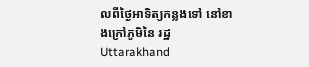លពីថ្ងៃអាទិត្យកន្លងទៅ នៅខាងក្រៅភូមិនៃ រដ្ឋ Uttarakhand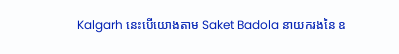Kalgarh នេះបើយោងតាម Saket Badola នាយករងនៃ ឧ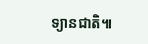ទ្យានជាតិ៕